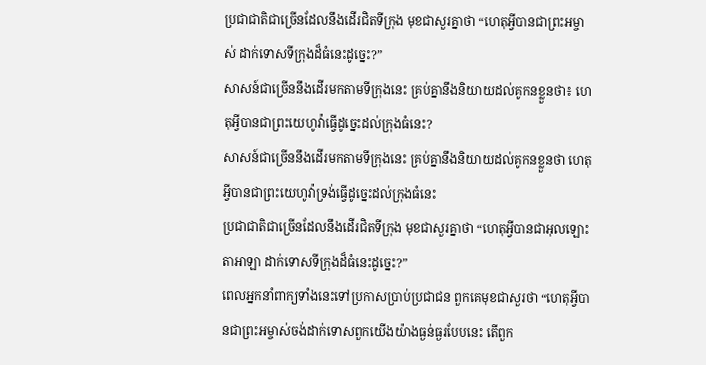ប្រជាជាតិជាច្រើនដែលនឹងដើរជិតទីក្រុង មុខជាសួរគ្នាថា “ហេតុអ្វីបានជាព្រះអម្ចាស់ ដាក់ទោសទីក្រុងដ៏ធំនេះដូច្នេះ?”
សាសន៍ជាច្រើននឹងដើរមកតាមទីក្រុងនេះ គ្រប់គ្នានឹងនិយាយដល់គូកនខ្លួនថា៖ ហេតុអ្វីបានជាព្រះយេហូវ៉ាធ្វើដូច្នេះដល់ក្រុងធំនេះ?
សាសន៍ជាច្រើននឹងដើរមកតាមទីក្រុងនេះ គ្រប់គ្នានឹងនិយាយដល់គូកនខ្លួនថា ហេតុអ្វីបានជាព្រះយេហូវ៉ាទ្រង់ធ្វើដូច្នេះដល់ក្រុងធំនេះ
ប្រជាជាតិជាច្រើនដែលនឹងដើរជិតទីក្រុង មុខជាសួរគ្នាថា “ហេតុអ្វីបានជាអុលឡោះតាអាឡា ដាក់ទោសទីក្រុងដ៏ធំនេះដូច្នេះ?”
ពេលអ្នកនាំពាក្យទាំងនេះទៅប្រកាសប្រាប់ប្រជាជន ពួកគេមុខជាសួរថា “ហេតុអ្វីបានជាព្រះអម្ចាស់ចង់ដាក់ទោសពួកយើងយ៉ាងធ្ងន់ធ្ងរបែបនេះ តើពួក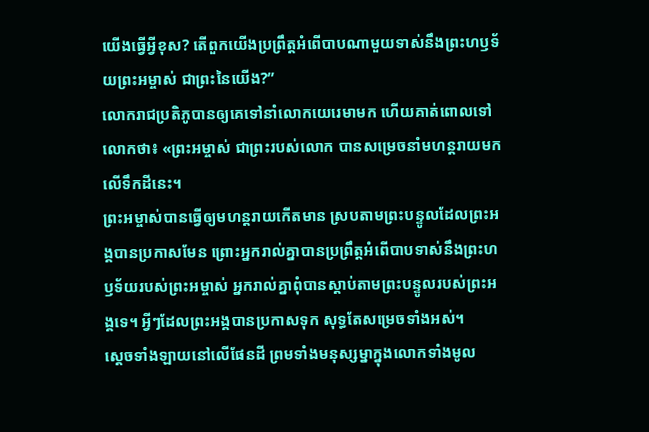យើងធ្វើអ្វីខុស? តើពួកយើងប្រព្រឹត្តអំពើបាបណាមួយទាស់នឹងព្រះហឫទ័យព្រះអម្ចាស់ ជាព្រះនៃយើង?”
លោករាជប្រតិភូបានឲ្យគេទៅនាំលោកយេរេមាមក ហើយគាត់ពោលទៅលោកថា៖ «ព្រះអម្ចាស់ ជាព្រះរបស់លោក បានសម្រេចនាំមហន្តរាយមកលើទឹកដីនេះ។
ព្រះអម្ចាស់បានធ្វើឲ្យមហន្តរាយកើតមាន ស្របតាមព្រះបន្ទូលដែលព្រះអង្គបានប្រកាសមែន ព្រោះអ្នករាល់គ្នាបានប្រព្រឹត្តអំពើបាបទាស់នឹងព្រះហឫទ័យរបស់ព្រះអម្ចាស់ អ្នករាល់គ្នាពុំបានស្ដាប់តាមព្រះបន្ទូលរបស់ព្រះអង្គទេ។ អ្វីៗដែលព្រះអង្គបានប្រកាសទុក សុទ្ធតែសម្រេចទាំងអស់។
ស្ដេចទាំងឡាយនៅលើផែនដី ព្រមទាំងមនុស្សម្នាក្នុងលោកទាំងមូល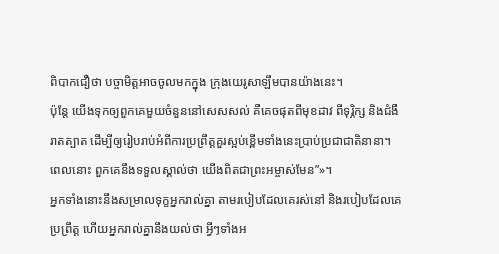ពិបាកជឿថា បច្ចាមិត្តអាចចូលមកក្នុង ក្រុងយេរូសាឡឹមបានយ៉ាងនេះ។
ប៉ុន្តែ យើងទុកឲ្យពួកគេមួយចំនួននៅសេសសល់ គឺគេចផុតពីមុខដាវ ពីទុរ្ភិក្ស និងជំងឺរាតត្បាត ដើម្បីឲ្យរៀបរាប់អំពីការប្រព្រឹត្តគួរស្អប់ខ្ពើមទាំងនេះប្រាប់ប្រជាជាតិនានា។ ពេលនោះ ពួកគេនឹងទទួលស្គាល់ថា យើងពិតជាព្រះអម្ចាស់មែន”»។
អ្នកទាំងនោះនឹងសម្រាលទុក្ខអ្នករាល់គ្នា តាមរបៀបដែលគេរស់នៅ និងរបៀបដែលគេប្រព្រឹត្ត ហើយអ្នករាល់គ្នានឹងយល់ថា អ្វីៗទាំងអ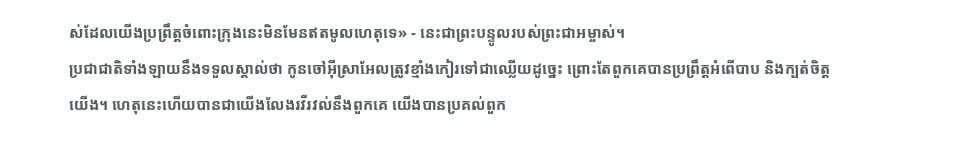ស់ដែលយើងប្រព្រឹត្តចំពោះក្រុងនេះមិនមែនឥតមូលហេតុទេ» - នេះជាព្រះបន្ទូលរបស់ព្រះជាអម្ចាស់។
ប្រជាជាតិទាំងឡាយនឹងទទួលស្គាល់ថា កូនចៅអ៊ីស្រាអែលត្រូវខ្មាំងកៀរទៅជាឈ្លើយដូច្នេះ ព្រោះតែពួកគេបានប្រព្រឹត្តអំពើបាប និងក្បត់ចិត្តយើង។ ហេតុនេះហើយបានជាយើងលែងរវីរវល់នឹងពួកគេ យើងបានប្រគល់ពួក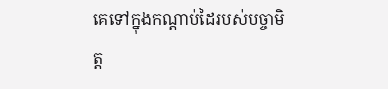គេទៅក្នុងកណ្ដាប់ដៃរបស់បច្ចាមិត្ត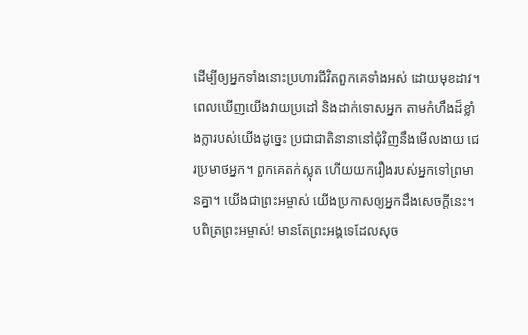ដើម្បីឲ្យអ្នកទាំងនោះប្រហារជីវិតពួកគេទាំងអស់ ដោយមុខដាវ។
ពេលឃើញយើងវាយប្រដៅ និងដាក់ទោសអ្នក តាមកំហឹងដ៏ខ្លាំងក្លារបស់យើងដូច្នេះ ប្រជាជាតិនានានៅជុំវិញនឹងមើលងាយ ជេរប្រមាថអ្នក។ ពួកគេតក់ស្លុត ហើយយករឿងរបស់អ្នកទៅព្រមានគ្នា។ យើងជាព្រះអម្ចាស់ យើងប្រកាសឲ្យអ្នកដឹងសេចក្ដីនេះ។
បពិត្រព្រះអម្ចាស់! មានតែព្រះអង្គទេដែលសុច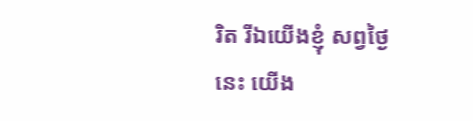រិត រីឯយើងខ្ញុំ សព្វថ្ងៃនេះ យើង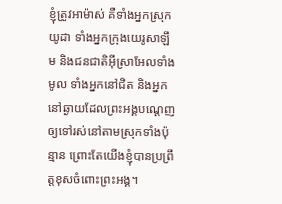ខ្ញុំត្រូវអាម៉ាស់ គឺទាំងអ្នកស្រុកយូដា ទាំងអ្នកក្រុងយេរូសាឡឹម និងជនជាតិអ៊ីស្រាអែលទាំងមូល ទាំងអ្នកនៅជិត និងអ្នកនៅឆ្ងាយដែលព្រះអង្គបណ្ដេញឲ្យទៅរស់នៅតាមស្រុកទាំងប៉ុន្មាន ព្រោះតែយើងខ្ញុំបានប្រព្រឹត្តខុសចំពោះព្រះអង្គ។